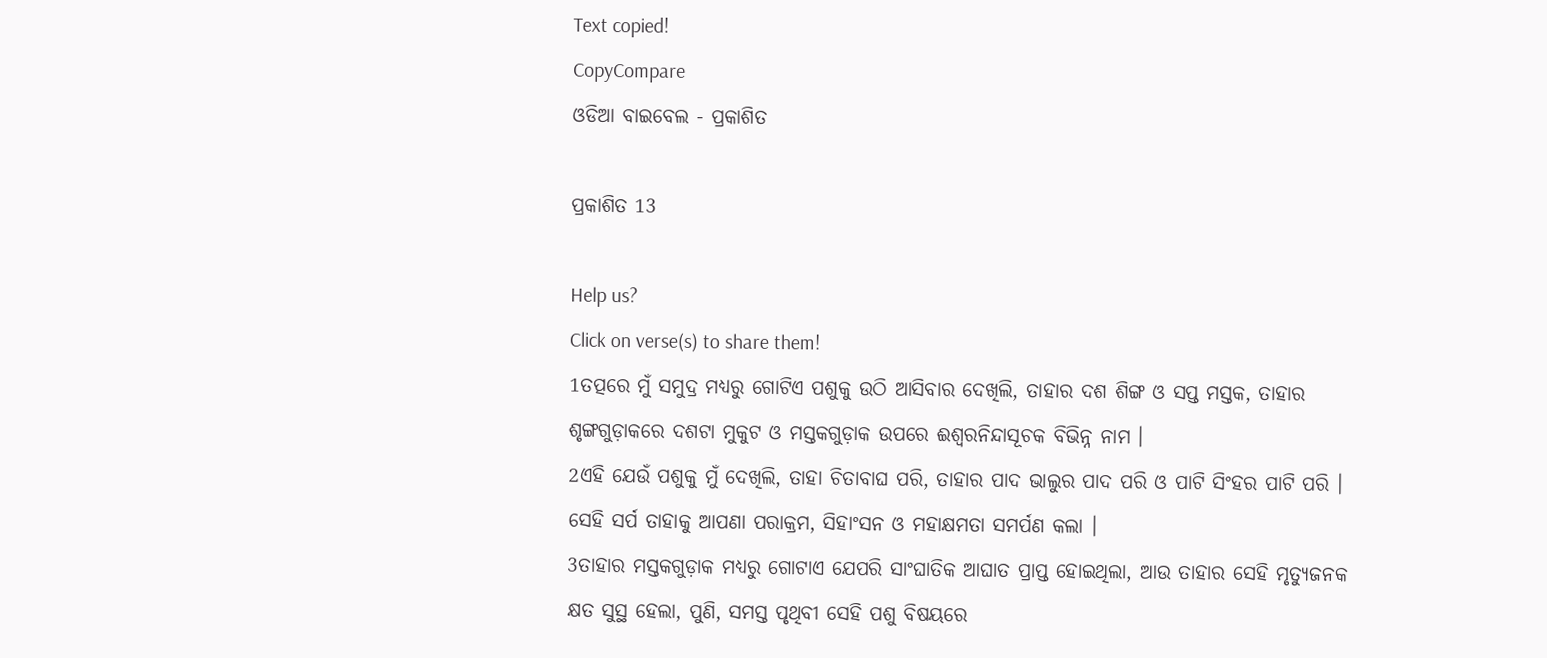Text copied!
CopyCompare
ଓଡିଆ ବାଇବେଲ - ପ୍ରକାଶିତ

ପ୍ରକାଶିତ 13

Help us?
Click on verse(s) to share them!
1ତତ୍ପରେ ମୁଁ ସମୁଦ୍ର ମଧ୍ୟରୁ ଗୋଟିଏ ପଶୁକୁ ଉଠି ଆସିବାର ଦେଖିଲି, ତାହାର ଦଶ ଶିଙ୍ଗ ଓ ସପ୍ତ ମସ୍ତକ, ତାହାର ଶୃଙ୍ଗଗୁଡ଼ାକରେ ଦଶଟା ମୁକୁଟ ଓ ମସ୍ତକଗୁଡ଼ାକ ଉପରେ ଈଶ୍ୱରନିନ୍ଦାସୂଚକ ବିଭିନ୍ନ ନାମ ।
2ଏହି ଯେଉଁ ପଶୁକୁ ମୁଁ ଦେଖିଲି, ତାହା ଚିତାବାଘ ପରି, ତାହାର ପାଦ ଭାଲୁର ପାଦ ପରି ଓ ପାଟି ସିଂହର ପାଟି ପରି । ସେହି ସର୍ପ ତାହାକୁ ଆପଣା ପରାକ୍ରମ, ସିହାଂସନ ଓ ମହାକ୍ଷମତା ସମର୍ପଣ କଲା ।
3ତାହାର ମସ୍ତକଗୁଡ଼ାକ ମଧ୍ୟରୁ ଗୋଟାଏ ଯେପରି ସାଂଘାତିକ ଆଘାତ ପ୍ରାପ୍ତ ହୋଇଥିଲା, ଆଉ ତାହାର ସେହି ମୃତ୍ୟୁଜନକ କ୍ଷତ ସୁସ୍ଥ ହେଲା, ପୁଣି, ସମସ୍ତ ପୃଥିବୀ ସେହି ପଶୁ ବିଷୟରେ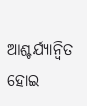ଆଶ୍ଚର୍ଯ୍ୟାନ୍ୱିତ ହୋଇ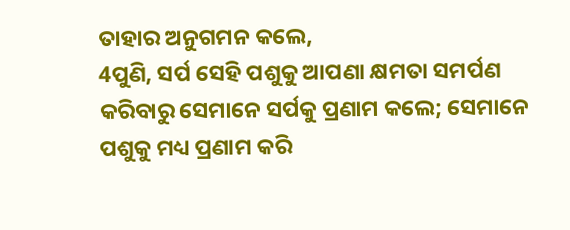ତାହାର ଅନୁଗମନ କଲେ,
4ପୁଣି, ସର୍ପ ସେହି ପଶୁକୁ ଆପଣା କ୍ଷମତା ସମର୍ପଣ କରିବାରୁ ସେମାନେ ସର୍ପକୁ ପ୍ରଣାମ କଲେ; ସେମାନେ ପଶୁକୁ ମଧ୍ୟ ପ୍ରଣାମ କରି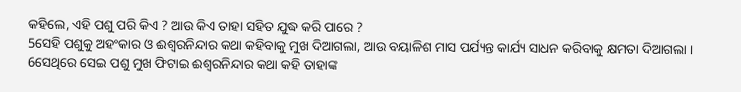କହିଲେ, ଏହି ପଶୁ ପରି କିଏ ? ଆଉ କିଏ ତାହା ସହିତ ଯୁଦ୍ଧ କରି ପାରେ ?
5ସେହି ପଶୁକୁ ଅହଂକାର ଓ ଈଶ୍ୱରନିନ୍ଦାର କଥା କହିବାକୁ ମୁଖ ଦିଆଗଲା, ଆଉ ବୟାଳିଶ ମାସ ପର୍ଯ୍ୟନ୍ତ କାର୍ଯ୍ୟ ସାଧନ କରିବାକୁ କ୍ଷମତା ଦିଆଗଲା ।
6ସେଥିରେ ସେଇ ପଶୁ ମୁଖ ଫିଟାଇ ଈଶ୍ୱରନିନ୍ଦାର କଥା କହି ତାହାଙ୍କ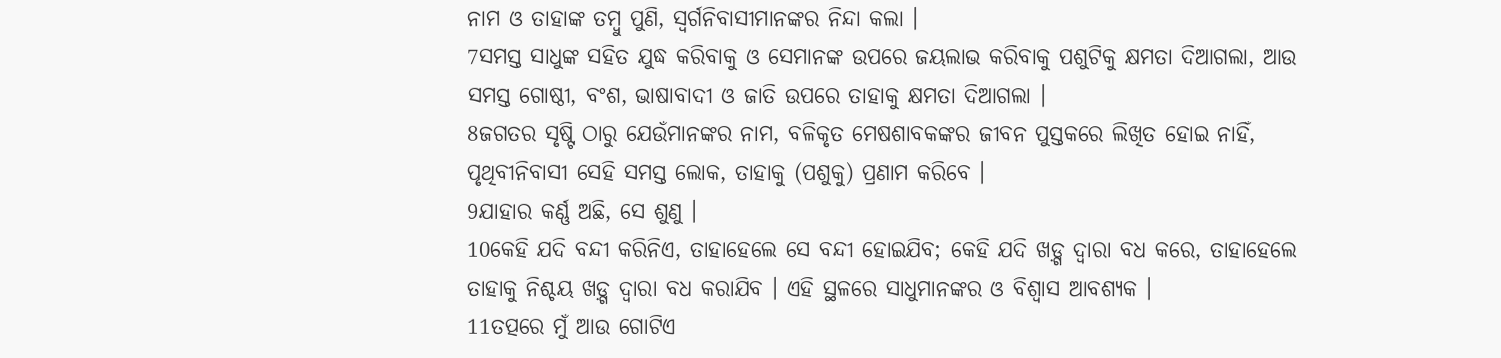ନାମ ଓ ତାହାଙ୍କ ତମ୍ବୁ ପୁଣି, ସ୍ୱର୍ଗନିବାସୀମାନଙ୍କର ନିନ୍ଦା କଲା ।
7ସମସ୍ତ ସାଧୁଙ୍କ ସହିତ ଯୁଦ୍ଧ କରିବାକୁ ଓ ସେମାନଙ୍କ ଉପରେ ଜୟଲାଭ କରିବାକୁ ପଶୁଟିକୁ କ୍ଷମତା ଦିଆଗଲା, ଆଉ ସମସ୍ତ ଗୋଷ୍ଠୀ, ବଂଶ, ଭାଷାବାଦୀ ଓ ଜାତି ଉପରେ ତାହାକୁ କ୍ଷମତା ଦିଆଗଲା ।
8ଜଗତର ସୃଷ୍ଟି ଠାରୁ ଯେଉଁମାନଙ୍କର ନାମ, ବଳିକୃତ ମେଷଶାବକଙ୍କର ଜୀବନ ପୁସ୍ତକରେ ଲିଖିତ ହୋଇ ନାହିଁ, ପୃଥିବୀନିବାସୀ ସେହି ସମସ୍ତ ଲୋକ, ତାହାକୁ (ପଶୁକୁ) ପ୍ରଣାମ କରିବେ ।
9ଯାହାର କର୍ଣ୍ଣ ଅଛି, ସେ ଶୁଣୁ ।
10କେହି ଯଦି ବନ୍ଦୀ କରିନିଏ, ତାହାହେଲେ ସେ ବନ୍ଦୀ ହୋଇଯିବ; କେହି ଯଦି ଖଡ଼୍ଗ ଦ୍ୱାରା ବଧ କରେ, ତାହାହେଲେ ତାହାକୁ ନିଶ୍ଚୟ ଖଡ଼୍ଗ ଦ୍ୱାରା ବଧ କରାଯିବ । ଏହି ସ୍ଥଳରେ ସାଧୁମାନଙ୍କର ଓ ବିଶ୍ୱାସ ଆବଶ୍ୟକ ।
11ତତ୍ପରେ ମୁଁ ଆଉ ଗୋଟିଏ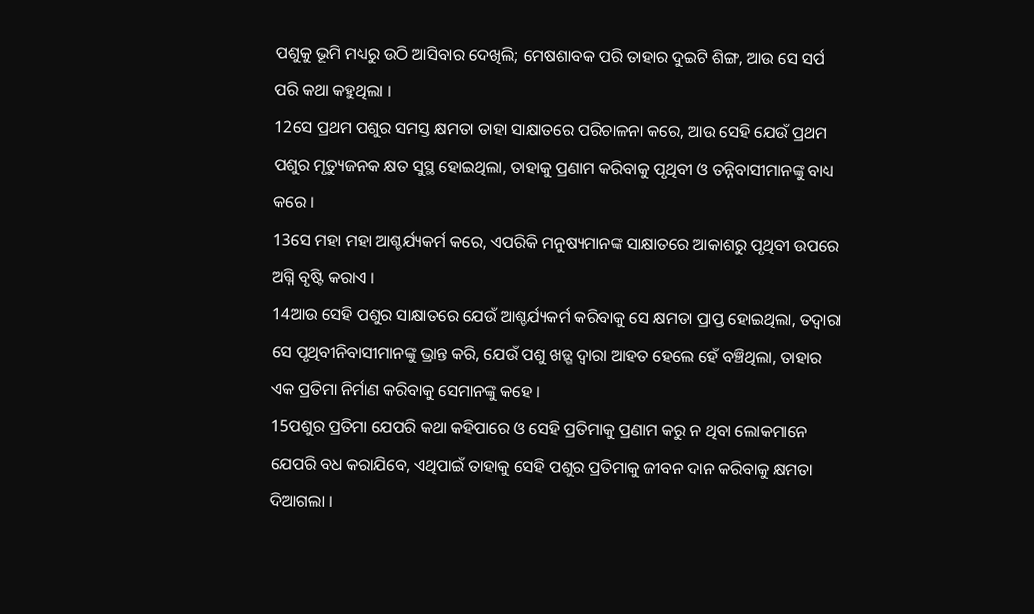ପଶୁକୁ ଭୂମି ମଧ୍ୟରୁ ଉଠି ଆସିବାର ଦେଖିଲି; ମେଷଶାବକ ପରି ତାହାର ଦୁଇଟି ଶିଙ୍ଗ, ଆଉ ସେ ସର୍ପ ପରି କଥା କହୁଥିଲା ।
12ସେ ପ୍ରଥମ ପଶୁର ସମସ୍ତ କ୍ଷମତା ତାହା ସାକ୍ଷାତରେ ପରିଚାଳନା କରେ, ଆଉ ସେହି ଯେଉଁ ପ୍ରଥମ ପଶୁର ମୃତ୍ୟୁଜନକ କ୍ଷତ ସୁସ୍ଥ ହୋଇଥିଲା, ତାହାକୁ ପ୍ରଣାମ କରିବାକୁ ପୃଥିବୀ ଓ ତନ୍ନିବାସୀମାନଙ୍କୁ ବାଧ୍ୟ କରେ ।
13ସେ ମହା ମହା ଆଶ୍ଚର୍ଯ୍ୟକର୍ମ କରେ, ଏପରିକି ମନୁଷ୍ୟମାନଙ୍କ ସାକ୍ଷାତରେ ଆକାଶରୁ ପୃଥିବୀ ଉପରେ ଅଗ୍ନି ବୃଷ୍ଟି କରାଏ ।
14ଆଉ ସେହି ପଶୁର ସାକ୍ଷାତରେ ଯେଉଁ ଆଶ୍ଚର୍ଯ୍ୟକର୍ମ କରିବାକୁ ସେ କ୍ଷମତା ପ୍ରାପ୍ତ ହୋଇଥିଲା, ତଦ୍ୱାରା ସେ ପୃଥିବୀନିବାସୀମାନଙ୍କୁ ଭ୍ରାନ୍ତ କରି, ଯେଉଁ ପଶୁ ଖଡ଼୍ଗ ଦ୍ୱାରା ଆହତ ହେଲେ ହେଁ ବଞ୍ଚିଥିଲା, ତାହାର ଏକ ପ୍ରତିମା ନିର୍ମାଣ କରିବାକୁ ସେମାନଙ୍କୁ କହେ ।
15ପଶୁର ପ୍ରତିମା ଯେପରି କଥା କହିପାରେ ଓ ସେହି ପ୍ରତିମାକୁ ପ୍ରଣାମ କରୁ ନ ଥିବା ଲୋକମାନେ ଯେପରି ବଧ କରାଯିବେ, ଏଥିପାଇଁ ତାହାକୁ ସେହି ପଶୁର ପ୍ରତିମାକୁ ଜୀବନ ଦାନ କରିବାକୁ କ୍ଷମତା ଦିଆଗଲା ।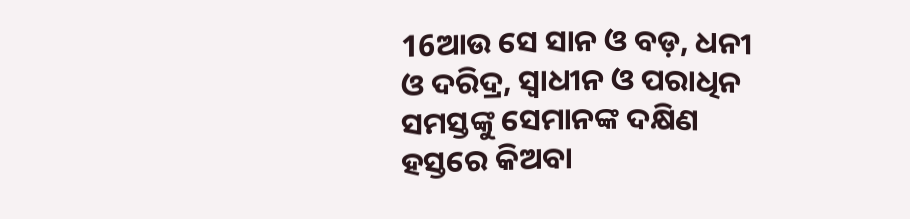16ଆଉ ସେ ସାନ ଓ ବଡ଼, ଧନୀ ଓ ଦରିଦ୍ର, ସ୍ୱାଧୀନ ଓ ପରାଧିନ ସମସ୍ତଙ୍କୁ ସେମାନଙ୍କ ଦକ୍ଷିଣ ହସ୍ତରେ କିଅବା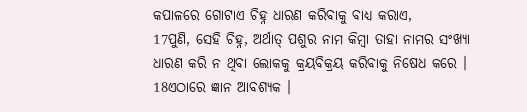କପାଳରେ ଗୋଟାଏ ଚିହ୍ନ ଧାରଣ କରିବାକୁ ବାଧ୍ୟ କରାଏ,
17ପୁଣି, ସେହି ଚିହ୍ନ, ଅର୍ଥାତ୍ ପଶୁର ନାମ କିମ୍ବା ତାହା ନାମର ସଂଖ୍ୟା ଧାରଣ କରି ନ ଥିବା ଲୋକକୁ କ୍ରୟବିକ୍ରୟ କରିବାକୁ ନିଷେଧ କରେ ।
18ଏଠାରେ ଜ୍ଞାନ ଆବଶ୍ୟକ ।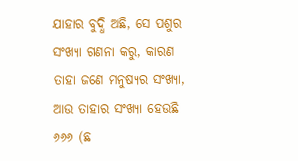ଯାହାର ବୁଦ୍ଧି ଅଛି, ସେ ପଶୁର ସଂଖ୍ୟା ଗଣନା କରୁ, କାରଣ ତାହା ଜଣେ ମନୁଷ୍ୟର ସଂଖ୍ୟା, ଆଉ ତାହାର ସଂଖ୍ୟା ହେଉଛି ୬୬୬ (ଛ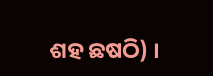ଶହ ଛଷଠି) ।